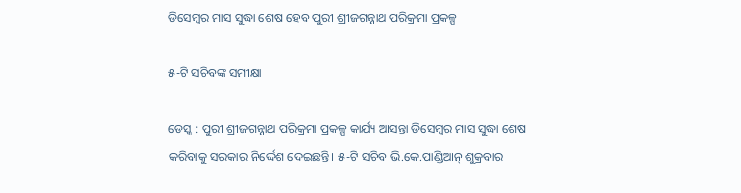ଡିସେମ୍ବର ମାସ ସୁଦ୍ଧା ଶେଷ ହେବ ପୁରୀ ଶ୍ରୀଜଗନ୍ନାଥ ପରିକ୍ରମା ପ୍ରକଳ୍ପ

୫-ଟି ସଚିବଙ୍କ ସମୀକ୍ଷା

ଡେସ୍କ : ପୁରୀ ଶ୍ରୀଜଗନ୍ନାଥ ପରିକ୍ରମା ପ୍ରକଳ୍ପ କାର୍ଯ୍ୟ ଆସନ୍ତା ଡିସେମ୍ବର ମାସ ସୁଦ୍ଧା ଶେଷ କରିବାକୁ ସରକାର ନିର୍ଦ୍ଦେଶ ଦେଇଛନ୍ତି। ୫-ଟି ସଚିବ ଭି.କେ.ପାଣ୍ଡିଆନ୍‌‌ ଶୁକ୍ରବାର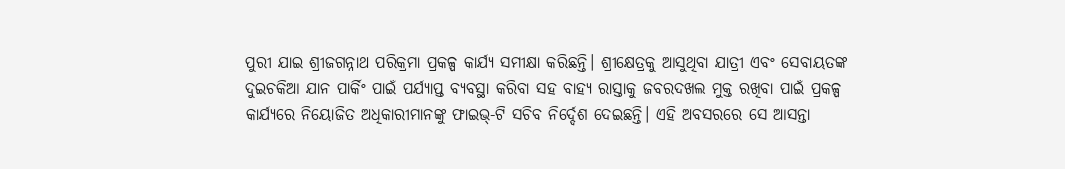ପୁରୀ ଯାଇ ଶ୍ରୀଜଗନ୍ନାଥ ପରିକ୍ରମା ପ୍ରକଳ୍ପ କାର୍ଯ୍ୟ ସମୀକ୍ଷା କରିଛନ୍ତି। ଶ୍ରୀକ୍ଷେତ୍ରକୁ ଆସୁଥିବା ଯାତ୍ରୀ ଏବଂ ସେବାୟତଙ୍କ ଦୁଇଚକିଆ ଯାନ ପାର୍କିଂ ପାଇଁ ପର୍ଯ୍ୟାପ୍ତ ବ୍ୟବସ୍ଥା କରିବା ସହ ବାହ୍ୟ ରାସ୍ତାକୁ ଜବରଦଖଲ ମୁକ୍ତ ରଖିବା ପାଇଁ ପ୍ରକଳ୍ପ କାର୍ଯ୍ୟରେ ନିୟୋଜିତ ଅଧିକାରୀମାନଙ୍କୁ ଫାଇଭ୍‌‌-ଟି ସଚିବ ନିର୍ଦ୍ଦେଶ ଦେଇଛନ୍ତି। ଏହି ଅବସରରେ ସେ ଆସନ୍ତା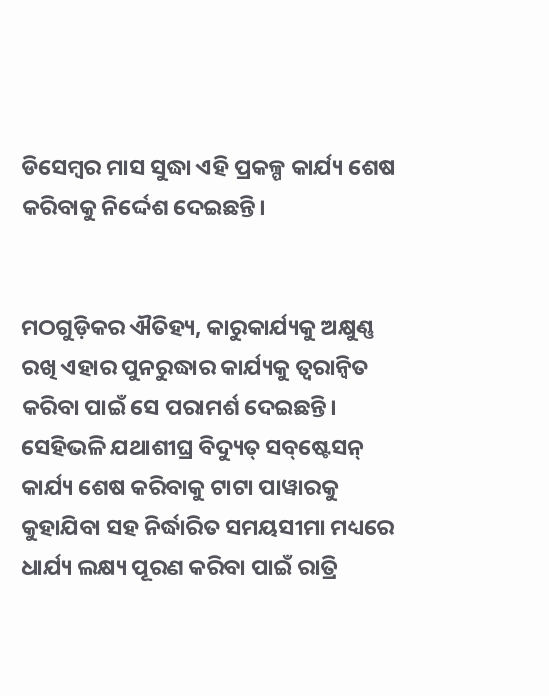ଡିସେମ୍ବର ମାସ ସୁଦ୍ଧା ଏହି ପ୍ରକଳ୍ପ କାର୍ଯ୍ୟ ଶେଷ କରିବାକୁ ନିର୍ଦ୍ଦେଶ ଦେଇଛନ୍ତି।


ମଠଗୁଡ଼ିକର ଐତିହ୍ୟ, କାରୁକାର୍ଯ୍ୟକୁ ଅକ୍ଷୁଣ୍ଣ ରଖି ଏହାର ପୁନରୁଦ୍ଧାର କାର୍ଯ୍ୟକୁ ତ୍ୱରାନ୍ୱିତ କରିବା ପାଇଁ ସେ ପରାମର୍ଶ ଦେଇଛନ୍ତି। ସେହିଭଳି ଯଥାଶୀଘ୍ର ବିଦ୍ୟୁତ୍‌‌ ସବ୍‌‌ଷ୍ଟେସନ୍‌‌ କାର୍ଯ୍ୟ ଶେଷ କରିବାକୁ ଟାଟା ପାୱାରକୁ କୁହାଯିବା ସହ ନିର୍ଦ୍ଧାରିତ ସମୟସୀମା ମଧ୍ୟରେ ଧାର୍ଯ୍ୟ ଲକ୍ଷ୍ୟ ପୂରଣ କରିବା ପାଇଁ ରାତ୍ରି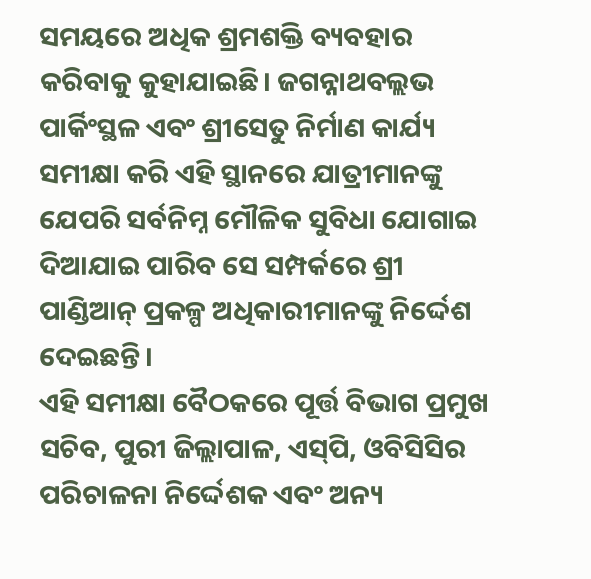ସମୟରେ ଅଧିକ ଶ୍ରମଶକ୍ତି ବ୍ୟବହାର କରିବାକୁ କୁହାଯାଇଛି। ଜଗନ୍ନାଥବଲ୍ଲଭ ପାର୍କିଂସ୍ଥଳ ଏବଂ ଶ୍ରୀସେତୁ ନିର୍ମାଣ କାର୍ଯ୍ୟ ସମୀକ୍ଷା କରି ଏହି ସ୍ଥାନରେ ଯାତ୍ରୀମାନଙ୍କୁ ଯେପରି ସର୍ବନିମ୍ନ ମୌଳିକ ସୁବିଧା ଯୋଗାଇ
ଦିଆଯାଇ ପାରିବ ସେ ସମ୍ପର୍କରେ ଶ୍ରୀ ପାଣ୍ଡିଆନ୍‌‌ ପ୍ରକଳ୍ପ ଅଧିକାରୀମାନଙ୍କୁ ନିର୍ଦ୍ଦେଶ ଦେଇଛନ୍ତି।
ଏହି ସମୀକ୍ଷା ବୈଠକରେ ପୂର୍ତ୍ତ ବିଭାଗ ପ୍ରମୁଖ ସଚିବ, ପୁରୀ ଜିଲ୍ଲାପାଳ, ଏସ୍‌‌ପି, ଓବିସିସିର ପରିଚାଳନା ନିର୍ଦ୍ଦେଶକ ଏବଂ ଅନ୍ୟ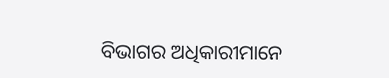ବିଭାଗର ଅଧିକାରୀମାନେ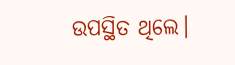ଉପସ୍ଥିତ ଥିଲେ।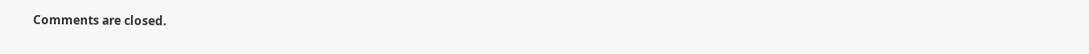Comments are closed.